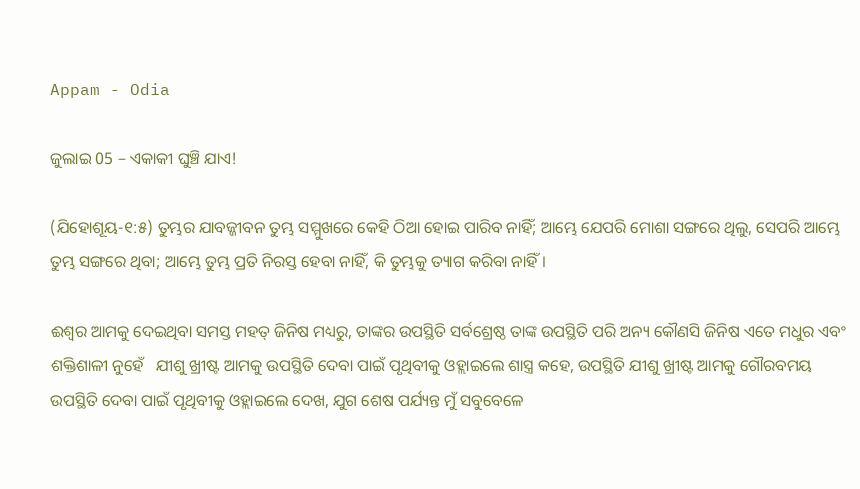Appam - Odia

ଜୁଲାଇ 05 – ଏକାକୀ ଘୁଞ୍ଚି ଯାଏ!

(ଯିହୋଶୂୟ-୧:୫) ତୁମ୍ଭର ଯାବଜ୍ଜୀବନ ତୁମ୍ଭ ସମ୍ମୁଖରେ କେହି ଠିଆ ହୋଇ ପାରିବ ନାହିଁ; ଆମ୍ଭେ ଯେପରି ମୋଶା ସଙ୍ଗରେ ଥିଲୁ, ସେପରି ଆମ୍ଭେ ତୁମ୍ଭ ସଙ୍ଗରେ ଥିବା; ଆମ୍ଭେ ତୁମ୍ଭ ପ୍ରତି ନିରସ୍ତ ହେବା ନାହିଁ, କି ତୁମ୍ଭକୁ ତ୍ୟାଗ କରିବା ନାହିଁ।

ଈଶ୍ୱର ଆମକୁ ଦେଇଥିବା ସମସ୍ତ ମହତ୍ ଜିନିଷ ମଧ୍ୟରୁ, ତାଙ୍କର ଉପସ୍ଥିତି ସର୍ବଶ୍ରେଷ୍ଠ ତାଙ୍କ ଉପସ୍ଥିତି ପରି ଅନ୍ୟ କୌଣସି ଜିନିଷ ଏତେ ମଧୁର ଏବଂ ଶକ୍ତିଶାଳୀ ନୁହେଁ   ଯୀଶୁ ଖ୍ରୀଷ୍ଟ ଆମକୁ ଉପସ୍ଥିତି ଦେବା ପାଇଁ ପୃଥିବୀକୁ ଓହ୍ଲାଇଲେ ଶାସ୍ତ୍ର କହେ, ଉପସ୍ଥିତି ଯୀଶୁ ଖ୍ରୀଷ୍ଟ ଆମକୁ ଗୌରବମୟ ଉପସ୍ଥିତି ଦେବା ପାଇଁ ପୃଥିବୀକୁ ଓହ୍ଲାଇଲେ ଦେଖ, ଯୁଗ ଶେଷ ପର୍ଯ୍ୟନ୍ତ ମୁଁ ସବୁବେଳେ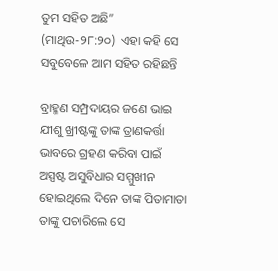ତୁମ ସହିତ ଅଛି” (ମାଥିଉ-୨୮:୨୦)  ଏହା କହି ସେ ସବୁବେଳେ ଆମ ସହିତ ରହିଛନ୍ତି

ବ୍ରାହ୍ମଣ ସମ୍ପ୍ରଦାୟର ଜଣେ ଭାଇ ଯୀଶୁ ଖ୍ରୀଷ୍ଟଙ୍କୁ ତାଙ୍କ ତ୍ରାଣକର୍ତ୍ତା ଭାବରେ ଗ୍ରହଣ କରିବା ପାଇଁ ଅସ୍ପଷ୍ଟ ଅସୁବିଧାର ସମ୍ମୁଖୀନ ହୋଇଥିଲେ ଦିନେ ତାଙ୍କ ପିତାମାତା ତାଙ୍କୁ ପଚାରିଲେ ସେ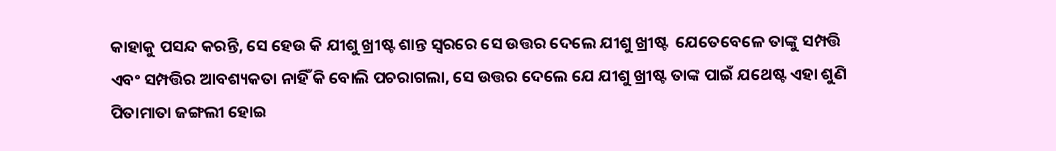କାହାକୁ ପସନ୍ଦ କରନ୍ତି, ସେ ହେଉ କି ଯୀଶୁ ଖ୍ରୀଷ୍ଟ ଶାନ୍ତ ସ୍ୱରରେ ସେ ଉତ୍ତର ଦେଲେ ଯୀଶୁ ଖ୍ରୀଷ୍ଟ  ଯେତେବେଳେ ତାଙ୍କୁ ସମ୍ପତ୍ତି ଏବଂ ସମ୍ପତ୍ତିର ଆବଶ୍ୟକତା ନାହିଁ କି ବୋଲି ପଚରାଗଲା, ସେ ଉତ୍ତର ଦେଲେ ଯେ ଯୀଶୁ ଖ୍ରୀଷ୍ଟ ତାଙ୍କ ପାଇଁ ଯଥେଷ୍ଟ ଏହା ଶୁଣି ପିତାମାତା ଜଙ୍ଗଲୀ ହୋଇ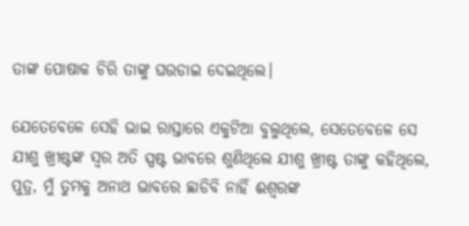ତାଙ୍କ ପୋଷାକ ଚିରି ତାଙ୍କୁ ଘଉଡାଇ ଦେଇଥିଲେ।

ଯେତେବେଳେ ସେହି ଭାଇ ରାସ୍ତାରେ ଏକୁଟିଆ ବୁଲୁଥିଲେ, ସେତେବେଳେ ସେ ଯୀଶୁ ଖ୍ରୀଷ୍ଟଙ୍କ ସ୍ୱର ଅତି ସ୍ପଷ୍ଟ ଭାବରେ ଶୁଣିଥିଲେ ଯୀଶୁ ଖ୍ରୀଷ୍ଟ ତାଙ୍କୁ କହିଥିଲେ, ପୁତ୍ର, ମୁଁ ତୁମକୁ ଅନାଥ ଭାବରେ ଛାଡିବି ନାହିଁ ଈଶ୍ୱରଙ୍କ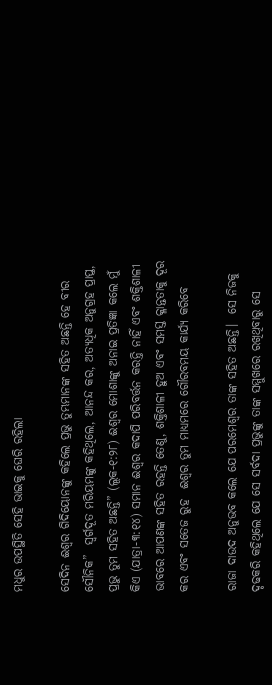ମଧୁର ଉପସ୍ଥିତି ସେହି ଭାଇକୁ ଘେରି ରହିଲା

ସେଦିନ ଈଶ୍ବର ଗିଦିୟୋନଙ୍କୁ କହିଲେ ପ୍ରଭୁ ତୁମ୍ଭମାନଙ୍କ ସହିତ ଅଛନ୍ତି ହେ ବୀର ସୌନିକ”  ସ୍ୱର୍ଗଦୂତ ମରିୟମଙ୍କୁ କହିଥିଲେ, ଆନନ୍ଦ କର, ଅତ୍ୟଧିକ ଅନୁଗ୍ରହ ପ୍ରାପ୍ତ, ପ୍ରଭୁ ତୁମ ସହିତ ଅଛନ୍ତି” (ଲୂକ-୧:୨୮) ଈଶ୍ବର ମୋଶାଙ୍କୁ ଅନାଇ ପ୍ରତିଜ୍ଞା କଲେ ମୁଁ କିଏ (ଯାତ୍ରା-୩:୧୪) ସମାନ ଈଶ୍ୱର କଦାପି ପରିବର୍ତ୍ତନ କରନ୍ତି ନାହିଁ ଏବଂ ଶକ୍ତିଶାଳୀ ଭାବରେ ଆପଣଙ୍କ ସହିତ ରହନ୍ତି ତେଣୁ, ଶକ୍ତିଶାଳୀ ହୁଅ ଏବଂ ସମସ୍ତ କ୍ଳାନ୍ତତାକୁ ଦୂର କର ଏବଂ ସତେଜ ରୁହ  ଈଶ୍ବର ତୁମ ମାଧ୍ୟମରେ ଗୌରବମୟ କାର୍ଯ୍ୟ କରିବେ

ରାଜା ଦାଉଦ ଅନୁଭବ କଲେ ଯେ ପରମେଶ୍ୱର ତାଙ୍କ ସହିତ ଅଛନ୍ତି।  ସେ ନିଜକୁ ଦୃଢକରି କହିଥିଲେ ଯେ ସେ ସର୍ବଦା ପ୍ରଭୁଙ୍କୁ ତାଙ୍କ ସମ୍ମୁଖରେ ରଖିଥିବାରୁ ସେ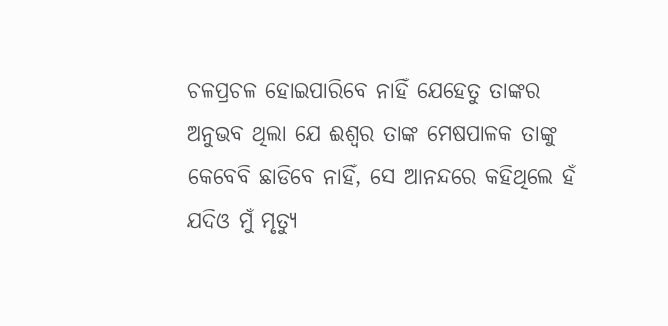ଚଳପ୍ରଚଳ ହୋଇପାରିବେ ନାହିଁ ଯେହେତୁ ତାଙ୍କର ଅନୁଭବ ଥିଲା ଯେ ଈଶ୍ୱର ତାଙ୍କ ମେଷପାଳକ ତାଙ୍କୁ କେବେବି ଛାଡିବେ ନାହିଁ, ସେ ଆନନ୍ଦରେ କହିଥିଲେ ହଁ ଯଦିଓ ମୁଁ ମୃତ୍ୟୁ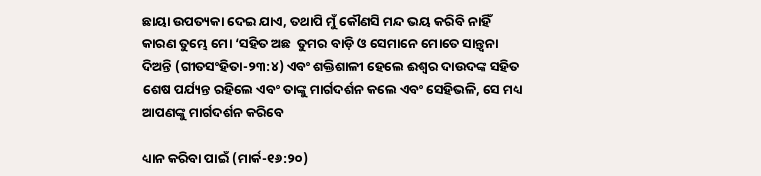ଛାୟା ଉପତ୍ୟକା ଦେଇ ଯାଏ, ତଥାପି ମୁଁ କୌଣସି ମନ୍ଦ ଭୟ କରିବି ନାହିଁ  କାରଣ ତୁମ୍ଭେ ମୋ ‘ସହିତ ଅଛ  ତୁମର ବାଡ଼ି ଓ ସେମାନେ ମୋତେ ସାନ୍ତ୍ୱନା ଦିଅନ୍ତି (ଗୀତସଂହିତା-୨୩:୪) ଏବଂ ଶକ୍ତିଶାଳୀ ହେଲେ ଈଶ୍ବର ଦାଉଦଙ୍କ ସହିତ ଶେଷ ପର୍ଯ୍ୟନ୍ତ ରହିଲେ ଏବଂ ତାଙ୍କୁ ମାର୍ଗଦର୍ଶନ କଲେ ଏବଂ ସେହିଭଳି, ସେ ମଧ୍ୟ ଆପଣଙ୍କୁ ମାର୍ଗଦର୍ଶନ କରିବେ

ଧ୍ୟାନ କରିବା ପାଇଁ (ମାର୍କ-୧୬:୨୦)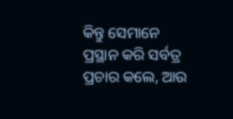କିନ୍ତୁ ସେମାନେ ପ୍ରସ୍ଥାନ କରି ସର୍ବତ୍ର ପ୍ରଚାର କଲେ, ଆଉ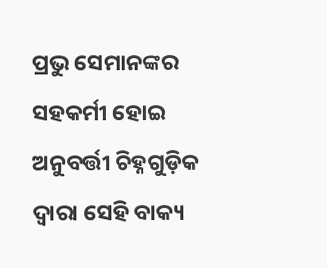ପ୍ରଭୁ ସେମାନଙ୍କର ସହକର୍ମୀ ହୋଇ ଅନୁବର୍ତ୍ତୀ ଚିହ୍ନଗୁଡ଼ିକ ଦ୍ୱାରା ସେହି ବାକ୍ୟ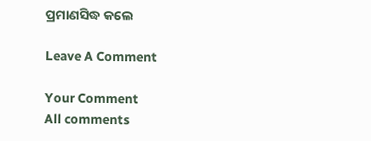ପ୍ରମାଣସିଦ୍ଧ କଲେ

Leave A Comment

Your Comment
All comments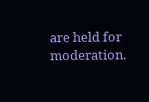are held for moderation.